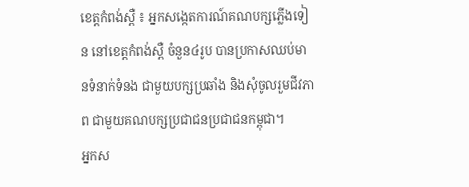ខេត្តកំពង់ស្ពឺ ៖ អ្នកសង្កេតការណ៍គណបក្សភ្លើងទៀន នៅខេត្តកំពង់ស្ពឺ ចំនួន៤រូប បានប្រកាសឈប់មានទំនាក់ទំនង ជាមួយបក្សប្រឆាំង និងសុំចូលរួមជីវភាព ជាមួយគណបក្សប្រជាជនប្រជាជនកម្ពុជា។
អ្នកស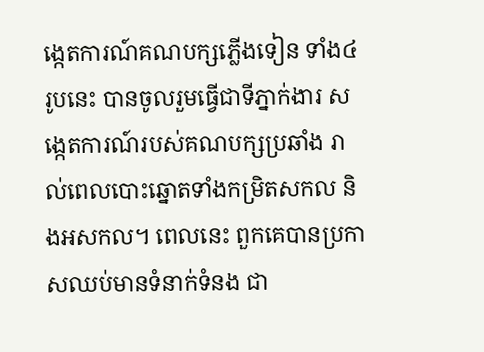ង្កេតការណ៍គណបក្សភ្លើងទៀន ទាំង៤រូបនេះ បានចូលរួមធ្វើជាទីភ្នាក់ងារ សង្កេតការណ៍របស់គណបក្សប្រឆាំង រាល់ពេលបោះឆ្នោតទាំងកម្រិតសកល និងអសកល។ ពេលនេះ ពួកគេបានប្រកាសឈប់មានទំនាក់ទំនង ជា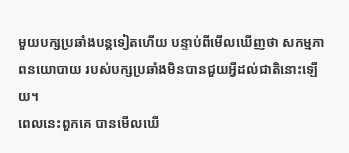មួយបក្សប្រឆាំងបន្តទៀតហើយ បន្ទាប់ពីមើលឃើញថា សកម្មភាពនយោបាយ របស់បក្សប្រឆាំងមិនបានជួយអ្វីដល់ជាតិនោះឡើយ។
ពេលនេះពួកគេ បានមើលឃើ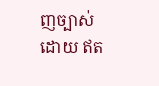ញច្បាស់ ដោយ ឥត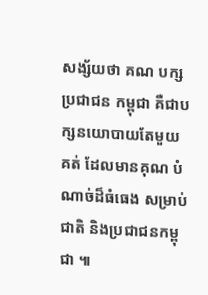សង្ស័យថា គណ បក្ស ប្រជាជន កម្ពុជា គឺជាបក្សនយោបាយតែមួយគត់ ដែលមានគុណ បំណាច់ដ៏ធំធេង សម្រាប់ជាតិ និងប្រជាជនកម្ពុជា ៕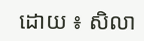ដោយ ៖ សិលា